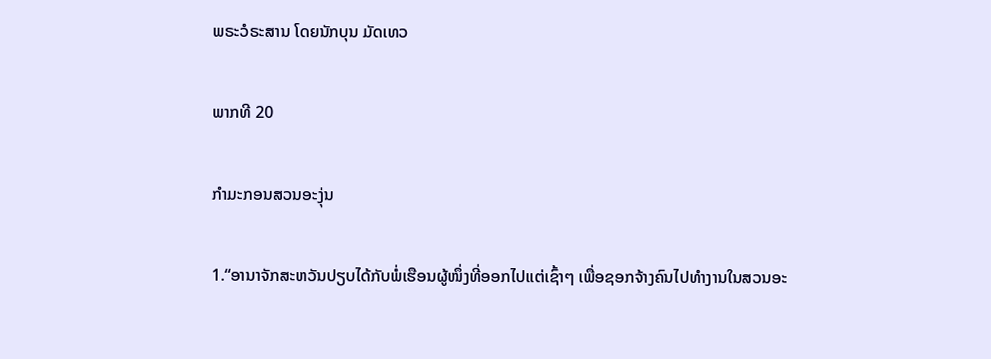ພຣະວໍຣະສານ ໂດຍນັກບຸນ ມັດເທວ

ພາກທີ 20

ກຳມະກອນສວນອະງຸ່ນ

1.“ອານາຈັກສະຫວັນປຽບໄດ້ກັບພໍ່ເຮືອນຜູ້ໜຶ່ງທີ່ອອກໄປແຕ່ເຊົ້າໆ ເພື່ອຊອກຈ້າງຄົນໄປທຳງານໃນສວນອະ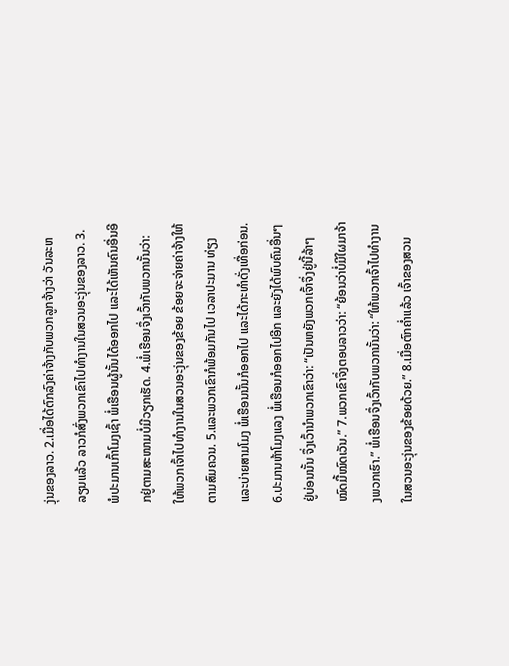ງຸ່ນຂອງລາວ. 2.ເມື່ອໄດ້ຕົກລົງຄ່າຈ້າງກັບພວກລູກຈ້າງວ່າ ວັນລະຫລຽນແລ້ວ ລາວກໍສົ່ງພວກເຂົາໄປທຳງານໃນສວນອະງຸ່ນຂອງລາວ. 3.ພໍປະມານເກົ້າໂມງເຊົ້າ ພໍ່ເຮືອນຜູ້ນັ້ນໄດ້ອອກໄປ ແລະໄດ້ເຫັນຄົນອື່ນອີກຢູ່ຕາມສະໜາມບໍ່ມີວຽກເຮັດ. 4.ພໍ່ເຮືອນຈຶ່ງເວົ້າກັບພວກນັ້ນວ່າ: ໃຫ້ພວກເຈົ້າໄປທຳງານໃນສວນອະງຸ່ນຂອງຂ້ອຍ ຂ້ອຍຈະຈ່າຍຄ່າຈ້າງໃຫ້ຕາມສົມຄວນ. 5.ແລະພວກເຂົາກໍພ້ອມກັນໄປ ເວລາປະມານ ທ່ຽງແລະບ່າຍສາມໂມງ ພໍ່ເຮືອນນັ້ນກໍອອກໄປ ແລະໄດ້ກະທຳດັ່ງເທື່ອກ່ອນ. 6.ປະມານຫ້າໂມງແລງ ພໍ່ເຮືອນກໍອອກໄປອີກ ແລະຍັງໄດ້ພົບຄົນອື່ນໆຢູ່ບ່ອນນັ້ນ ຈຶ່ງເວົ້ານຳພວກເຂົາວ່າ: “ເປັນຫຍັງພວກເຈົ້າຈຶ່ງຢູ່ນີ້ລ້າໆໝົດມື້ໝົດເວັນ.” 7.ພວກເຂົາຈຶ່ງຕອບລາວວ່າ: “ຍ້ອນວ່າບໍ່ມີໃຜມາຈ້າງພວກເຮົາ.” ພໍ່ເຮືອນຈຶ່ງເວົ້າກັບພວກນັ້ນວ່າ: “ໃຫ້ພວກເຈົ້າໄປທຳງານໃນສວນອະງຸ່ນຂອງຂ້ອຍດ້ວຍ.” 8.ເມື່ອຕົກຄ່ຳແລ້ວ ເຈົ້າຂອງສວນ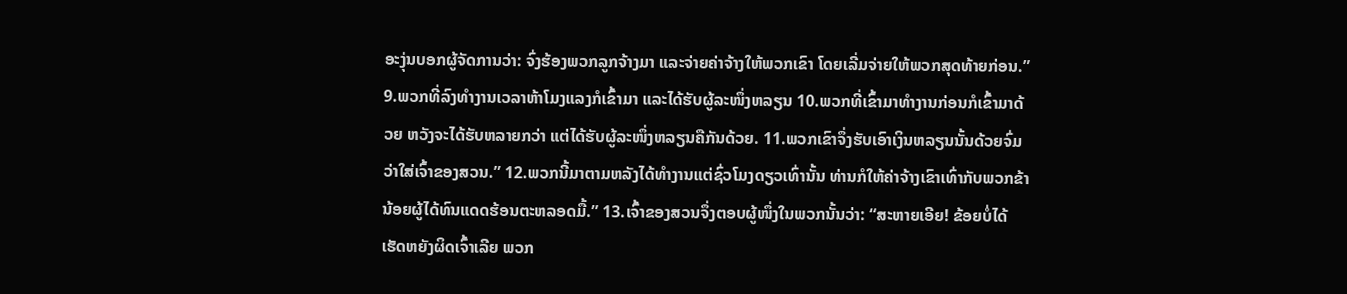ອະງຸ່ນບອກຜູ້ຈັດການວ່າ: ຈົ່ງຮ້ອງພວກລູກຈ້າງມາ ແລະຈ່າຍຄ່າຈ້າງໃຫ້ພວກເຂົາ ໂດຍເລີ່ມຈ່າຍໃຫ້ພວກສຸດທ້າຍກ່ອນ.” 9.ພວກທີ່ລົງທຳງານເວລາຫ້າໂມງແລງກໍເຂົ້າມາ ແລະໄດ້ຮັບຜູ້ລະໜຶ່ງຫລຽນ 10.ພວກທີ່ເຂົ້າມາທຳງານກ່ອນກໍເຂົ້າມາດ້ວຍ ຫວັງຈະໄດ້ຮັບຫລາຍກວ່າ ແຕ່ໄດ້ຮັບຜູ້ລະໜຶ່ງຫລຽນຄືກັນດ້ວຍ. 11.ພວກເຂົາຈຶ່ງຮັບເອົາເງິນຫລຽນນັ້ນດ້ວຍຈົ່ມວ່າໃສ່ເຈົ້າຂອງສວນ.” 12.ພວກນີ້ມາຕາມຫລັງໄດ້ທຳງານແຕ່ຊົ່ວໂມງດຽວເທົ່ານັ້ນ ທ່ານກໍໃຫ້ຄ່າຈ້າງເຂົາເທົ່າກັບພວກຂ້ານ້ອຍຜູ້ໄດ້ທົນແດດຮ້ອນຕະຫລອດມື້.” 13.ເຈົ້າຂອງສວນຈຶ່ງຕອບຜູ້ໜຶ່ງໃນພວກນັ້ນວ່າ: “ສະຫາຍເອີຍ! ຂ້ອຍບໍ່ໄດ້ເຮັດຫຍັງຜິດເຈົ້າເລີຍ ພວກ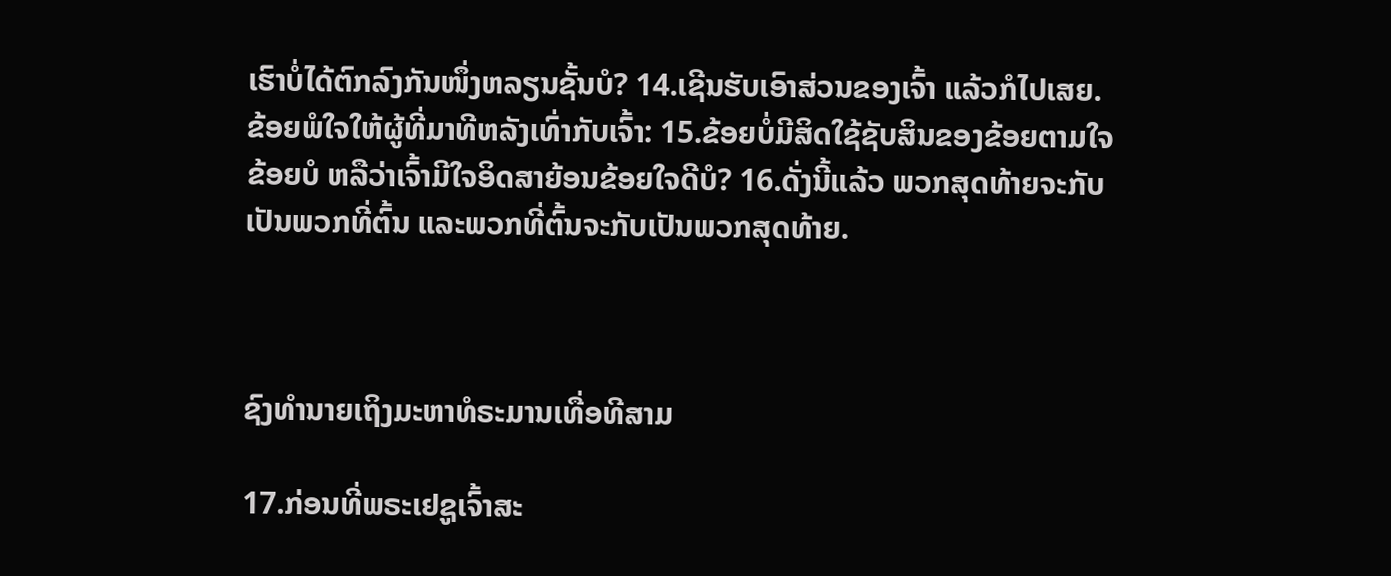ເຮົາບໍ່ໄດ້ຕົກລົງກັນໜຶ່ງຫລຽນຊັ້ນບໍ? 14.ເຊີນຮັບເອົາສ່ວນຂອງເຈົ້າ ແລ້ວກໍໄປເສຍ. ຂ້ອຍພໍໃຈໃຫ້ຜູ້ທີ່ມາທີຫລັງເທົ່າກັບເຈົ້າ: 15.ຂ້ອຍບໍ່ມີສິດໃຊ້ຊັບສິນຂອງຂ້ອຍຕາມໃຈຂ້ອຍບໍ ຫລືວ່າເຈົ້າມີໃຈອິດສາຍ້ອນຂ້ອຍໃຈດີບໍ? 16.ດັ່ງນີ້ແລ້ວ ພວກສຸດທ້າຍຈະກັບເປັນພວກທີ່ຕົ້ນ ແລະພວກທີ່ຕົ້ນຈະກັບເປັນພວກສຸດທ້າຍ.



ຊົງທຳນາຍເຖິງມະຫາທໍຣະມານເທື່ອທີສາມ

17.ກ່ອນທີ່ພຣະເຢຊູເຈົ້າສະ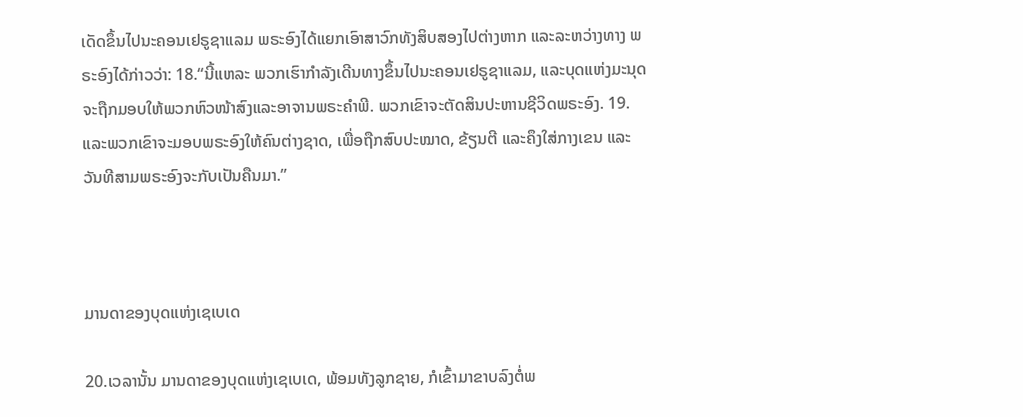ເດັດຂຶ້ນໄປນະຄອນເຢຣູຊາແລມ ພຣະອົງໄດ້ແຍກເອົາສາວົກທັງສິບສອງໄປຕ່າງຫາກ ແລະລະຫວ່າງທາງ ພຣະອົງໄດ້ກ່າວວ່າ: 18.“ນີ້ແຫລະ ພວກເຮົາກຳລັງເດີນທາງຂຶ້ນໄປນະຄອນເຢຣູຊາແລມ, ແລະບຸດແຫ່ງມະນຸດຈະຖືກມອບໃຫ້ພວກຫົວໜ້າສົງແລະອາຈານພຣະຄຳພີ. ພວກເຂົາຈະຕັດສິນປະຫານຊີວິດພຣະອົງ. 19.ແລະພວກເຂົາຈະມອບພຣະອົງໃຫ້ຄົນຕ່າງຊາດ, ເພື່ອຖືກສົບປະໝາດ, ຂ້ຽນຕີ ແລະຄຶງໃສ່ກາງເຂນ ແລະວັນທີສາມພຣະອົງຈະກັບເປັນຄືນມາ.”



ມານດາຂອງບຸດແຫ່ງເຊເບເດ

20.ເວລານັ້ນ ມານດາຂອງບຸດແຫ່ງເຊເບເດ, ພ້ອມທັງລູກຊາຍ, ກໍເຂົ້າມາຂາບລົງຕໍ່ພ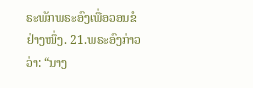ຣະພັກພຣະອົງເພື່ອວອນຂໍຢ່າງໜຶ່ງ. 21.ພຣະອົງກ່າວວ່າ: “ນາງ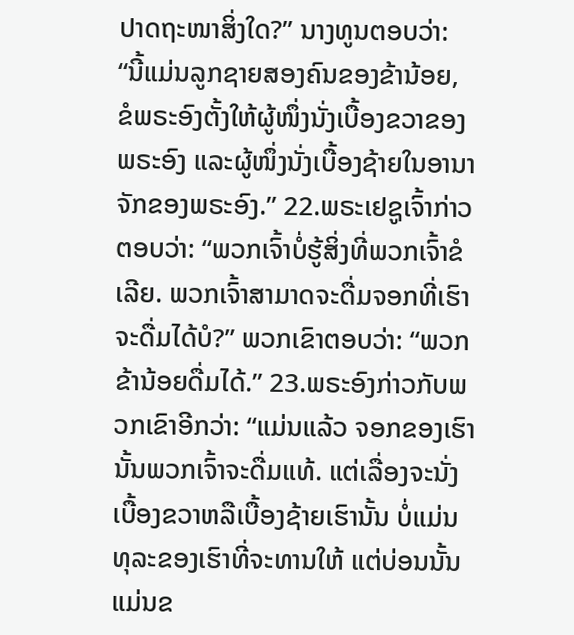ປາດຖະໜາສິ່ງໃດ?” ນາງທູນຕອບວ່າ: “ນີ້ແມ່ນລູກຊາຍສອງຄົນຂອງຂ້ານ້ອຍ, ຂໍພຣະອົງຕັ້ງໃຫ້ຜູ້ໜຶ່ງນັ່ງເບື້ອງຂວາຂອງ ພຣະອົງ ແລະຜູ້ໜຶ່ງນັ່ງເບື້ອງຊ້າຍໃນອານາຈັກຂອງພຣະອົງ.” 22.ພຣະເຢຊູເຈົ້າກ່າວຕອບວ່າ: “ພວກເຈົ້າບໍ່ຮູ້ສິ່ງທີ່ພວກເຈົ້າຂໍເລີຍ. ພວກເຈົ້າສາມາດຈະດື່ມຈອກທີ່ເຮົາຈະດື່ມໄດ້ບໍ?” ພວກເຂົາຕອບວ່າ: “ພວກຂ້ານ້ອຍດື່ມໄດ້.” 23.ພຣະອົງກ່າວກັບພວກເຂົາອີກວ່າ: “ແມ່ນແລ້ວ ຈອກຂອງເຮົານັ້ນພວກເຈົ້າຈະດື່ມແທ້. ແຕ່ເລື່ອງຈະນັ່ງເບື້ອງຂວາຫລືເບື້ອງຊ້າຍເຮົານັ້ນ ບໍ່ແມ່ນທຸລະຂອງເຮົາທີ່ຈະທານໃຫ້ ແຕ່ບ່ອນນັ້ນແມ່ນຂ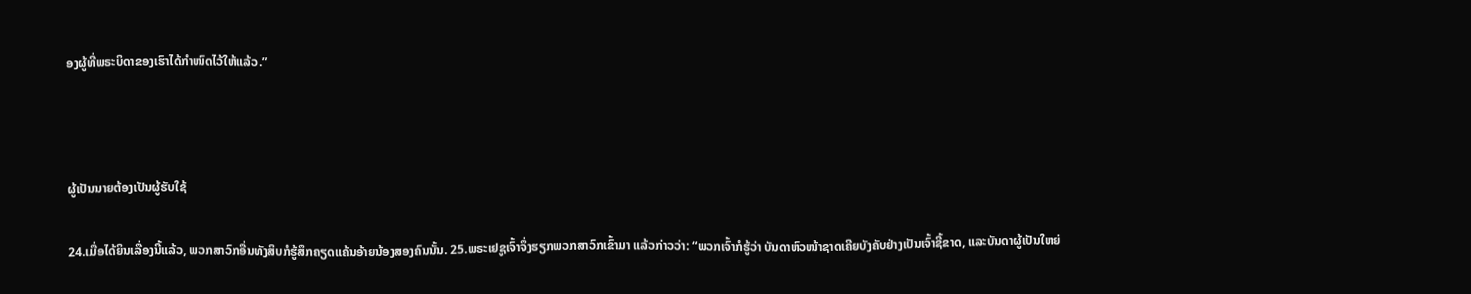ອງຜູ້ທີ່ພຣະບິດາຂອງເຮົາໄດ້ກຳໜົດໄວ້ໃຫ້ແລ້ວ.”



ຜູ້ເປັນນາຍຕ້ອງເປັນຜູ້ຮັບໃຊ້

24.ເມື່ອໄດ້ຍິນເລື່ອງນີ້ແລ້ວ, ພວກສາວົກອື່ນທັງສິບກໍຮູ້ສຶກຄຽດແຄ້ນອ້າຍນ້ອງສອງຄົນນັ້ນ. 25.ພຣະເຢຊູເຈົ້າຈຶ່ງຮຽກພວກສາວົກເຂົ້າມາ ແລ້ວກ່າວວ່າ: “ພວກເຈົ້າກໍຮູ້ວ່າ ບັນດາຫົວໜ້າຊາດເຄີຍບັງຄັບຢ່າງເປັນເຈົ້າຊີ້ຂາດ, ແລະບັນດາຜູ້ເປັນໃຫຍ່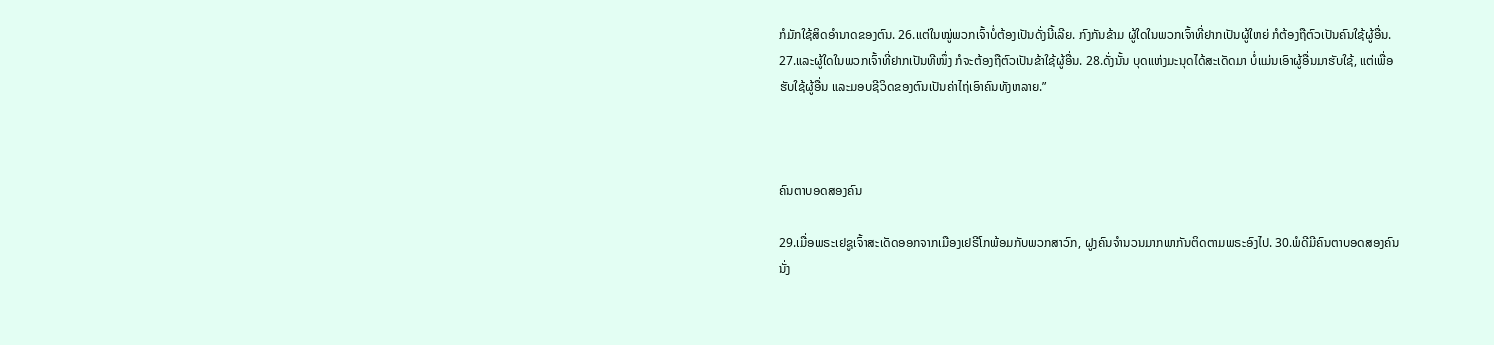ກໍມັກໃຊ້ສິດອຳນາດຂອງຕົນ. 26.ແຕ່ໃນໝູ່ພວກເຈົ້າບໍ່ຕ້ອງເປັນດັ່ງນີ້ເລີຍ. ກົງກັນຂ້າມ ຜູ້ໃດໃນພວກເຈົ້າທີ່ຢາກເປັນຜູ້ໃຫຍ່ ກໍຕ້ອງຖືຕົວເປັນຄົນໃຊ້ຜູ້ອື່ນ. 27.ແລະຜູ້ໃດໃນພວກເຈົ້າທີ່ຢາກເປັນທີໜຶ່ງ ກໍຈະຕ້ອງຖືຕົວເປັນຂ້າໃຊ້ຜູ້ອື່ນ. 28.ດັ່ງນັ້ນ ບຸດແຫ່ງມະນຸດໄດ້ສະເດັດມາ ບໍ່ແມ່ນເອົາຜູ້ອື່ນມາຮັບໃຊ້, ແຕ່ເພື່ອຮັບໃຊ້ຜູ້ອື່ນ ແລະມອບຊີວິດຂອງຕົນເປັນຄ່າໄຖ່ເອົາຄົນທັງຫລາຍ.”



ຄົນຕາບອດສອງຄົນ

29.ເມື່ອພຣະເຢຊູເຈົ້າສະເດັດອອກຈາກເມືອງເຢຣີໂກພ້ອມກັບພວກສາວົກ, ຝູງຄົນຈຳນວນມາກພາກັນຕິດຕາມພຣະອົງໄປ. 30.ພໍດີມີຄົນຕາບອດສອງຄົນນັ່ງ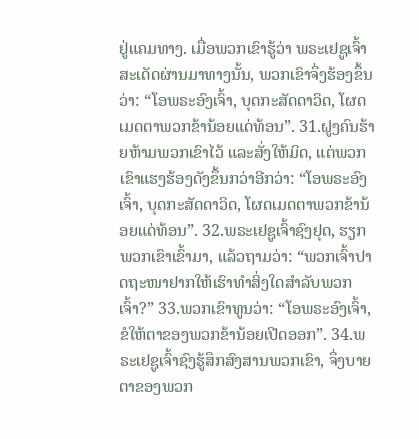ຢູ່ແຄມທາງ. ເມື່ອພວກເຂົາຮູ້ວ່າ ພຣະເຢຊູເຈົ້າສະເດັດຜ່ານມາທາງນັ້ນ, ພວກເຂົາຈຶ່ງຮ້ອງຂຶ້ນວ່າ: “ໂອພຣະອົງເຈົ້າ, ບຸດກະສັດດາວິດ, ໂຜດເມດຕາພວກຂ້ານ້ອຍແດ່ທ້ອນ”. 31.ຝູງຄົນຮ້າຍຫ້າມພວກເຂົາໄວ້ ແລະສັ່ງໃຫ້ມິດ, ແຕ່ພວກເຂົາແຮງຮ້ອງດັງຂຶ້ນກວ່າອີກວ່າ: “ໂອພຣະອົງເຈົ້າ, ບຸດກະສັດດາວິດ, ໂຜດເມດຕາພວກຂ້ານ້ອຍແດ່ທ້ອນ”. 32.ພຣະເຢຊູເຈົ້າຊົງຢຸດ, ຮຽກພວກເຂົາເຂົ້າມາ, ແລ້ວຖາມວ່າ: “ພວກເຈົ້າປາດຖະໜາຢາກໃຫ້ເຮົາທຳສິ່ງໃດສຳລັບພວກເຈົ້າ?” 33.ພວກເຂົາທູນວ່າ: “ໂອພຣະອົງເຈົ້າ, ຂໍໃຫ້ຕາຂອງພວກຂ້ານ້ອຍເປີດອອກ”. 34.ພຣະເຢຊູເຈົ້າຊົງຮູ້ສຶກສົງສານພວກເຂົາ, ຈຶ່ງບາຍຕາຂອງພວກ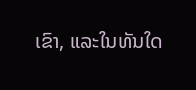ເຂົາ, ແລະໃນທັນໃດ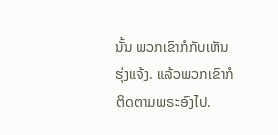ນັ້ນ ພວກເຂົາກໍກັບເຫັນຮຸ່ງແຈ້ງ. ແລ້ວພວກເຂົາກໍຕິດຕາມພຣະອົງໄປ.